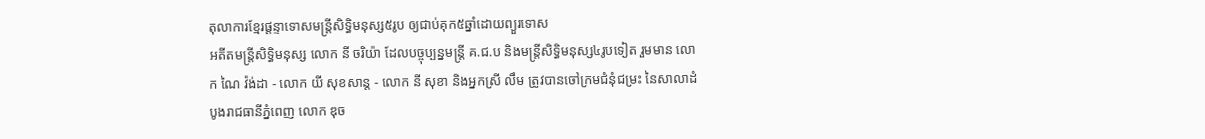តុលាការខ្មែរផ្តន្ទាទោសមន្ត្រីសិទ្ធិមនុស្ស៥រូប ឲ្យជាប់គុក៥ឆ្នាំដោយព្យួរទោស
អតីតមន្ត្រីសិទ្ធិមនុស្ស លោក នី ចរិយ៉ា ដែលបច្ចុប្បន្នមន្រ្តី គ.ជ.ប និងមន្ត្រីសិទ្ធិមនុស្ស៤រូបទៀត រួមមាន លោក ណៃ វ៉ង់ដា - លោក យី សុខសាន្ត - លោក នី សុខា និងអ្នកស្រី លឹម ត្រូវបានចៅក្រមជំនុំជម្រះ នៃសាលាដំបូងរាជធានីភ្នំពេញ លោក ឌុច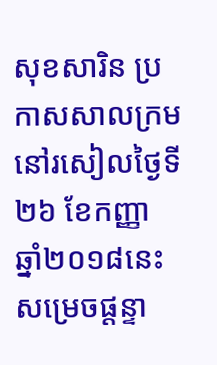សុខសារិន ប្រកាសសាលក្រម នៅរសៀលថ្ងៃទី២៦ ខែកញ្ញា ឆ្នាំ២០១៨នេះ សម្រេចផ្តន្ទា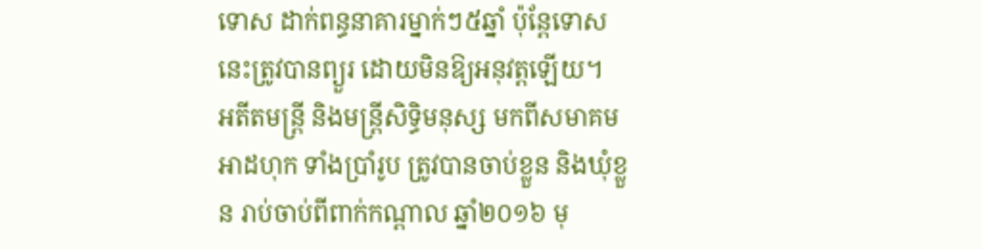ទោស ដាក់ពន្ធនាគារម្នាក់ៗ៥ឆ្នាំ ប៉ុន្តែទោសនេះត្រូវបានព្យួរ ដោយមិនឱ្យអនុវត្តឡើយ។
អតីតមន្ត្រី និងមន្ត្រីសិទ្ធិមនុស្ស មកពីសមាគមអាដហុក ទាំងប្រាំរូប ត្រូវបានចាប់ខ្លួន និងឃុំខ្លួន រាប់ចាប់ពីពាក់កណ្ដាល ឆ្នាំ២០១៦ មុ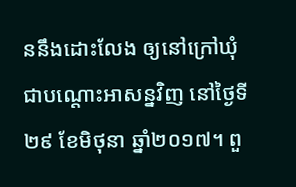ននឹងដោះលែង ឲ្យនៅក្រៅឃុំ ជាបណ្ដោះអាសន្នវិញ នៅថ្ងៃទី២៩ ខែមិថុនា ឆ្នាំ២០១៧។ ពួ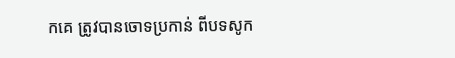កគេ ត្រូវបានចោទប្រកាន់ ពីបទសូក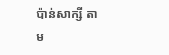ប៉ាន់សាក្សី តាម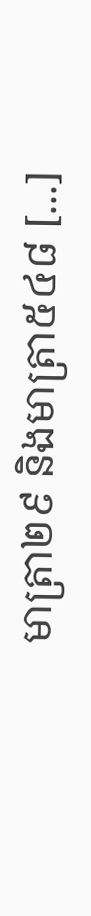មាត្រា២៩ និងមាត្រា៥៤៨ [...]